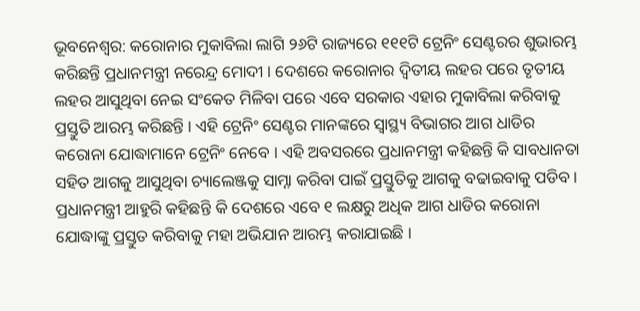ଭୂବନେଶ୍ବର: କରୋନାର ମୁକାବିଲା ଲାଗି ୨୬ଟି ରାଜ୍ୟରେ ୧୧୧ଟି ଟ୍ରେନିଂ ସେଣ୍ଟରର ଶୁଭାରମ୍ଭ କରିଛନ୍ତି ପ୍ରଧାନମନ୍ତ୍ରୀ ନରେନ୍ଦ୍ର ମୋଦୀ । ଦେଶରେ କରୋନାର ଦ୍ୱିତୀୟ ଲହର ପରେ ତୃତୀୟ ଲହର ଆସୁଥିବା ନେଇ ସଂକେତ ମିଳିବା ପରେ ଏବେ ସରକାର ଏହାର ମୁକାବିଲା କରିବାକୁ ପ୍ରସ୍ତୁତି ଆରମ୍ଭ କରିଛନ୍ତି । ଏହି ଟ୍ରେନିଂ ସେଣ୍ଟର ମାନଙ୍କରେ ସ୍ୱାସ୍ଥ୍ୟ ବିଭାଗର ଆଗ ଧାଡିର କରୋନା ଯୋଦ୍ଧାମାନେ ଟ୍ରେନିଂ ନେବେ । ଏହି ଅବସରରେ ପ୍ରଧାନମନ୍ତ୍ରୀ କହିଛନ୍ତି କି ସାବଧାନତା ସହିତ ଆଗକୁ ଆସୁଥିବା ଚ୍ୟାଲେଞ୍ଜକୁ ସାମ୍ନା କରିବା ପାଇଁ ପ୍ରସ୍ତୁତିକୁ ଆଗକୁ ବଢାଇବାକୁ ପଡିବ ।
ପ୍ରଧାନମନ୍ତ୍ରୀ ଆହୁରି କହିଛନ୍ତି କି ଦେଶରେ ଏବେ ୧ ଲକ୍ଷରୁ ଅଧିକ ଆଗ ଧାଡିର କରୋନା ଯୋଦ୍ଧାଙ୍କୁ ପ୍ରସ୍ତୁତ କରିବାକୁ ମହା ଅଭିଯାନ ଆରମ୍ଭ କରାଯାଇଛି ।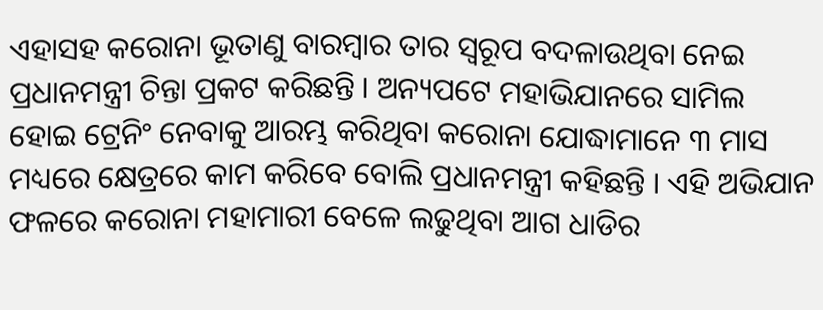ଏହାସହ କରୋନା ଭୂତାଣୁ ବାରମ୍ବାର ତାର ସ୍ୱରୂପ ବଦଳାଉଥିବା ନେଇ ପ୍ରଧାନମନ୍ତ୍ରୀ ଚିନ୍ତା ପ୍ରକଟ କରିଛନ୍ତି । ଅନ୍ୟପଟେ ମହାଭିଯାନରେ ସାମିଲ ହୋଇ ଟ୍ରେନିଂ ନେବାକୁ ଆରମ୍ଭ କରିଥିବା କରୋନା ଯୋଦ୍ଧାମାନେ ୩ ମାସ ମଧ୍ୟରେ କ୍ଷେତ୍ରରେ କାମ କରିବେ ବୋଲି ପ୍ରଧାନମନ୍ତ୍ରୀ କହିଛନ୍ତି । ଏହି ଅଭିଯାନ ଫଳରେ କରୋନା ମହାମାରୀ ବେଳେ ଲଢୁଥିବା ଆଗ ଧାଡିର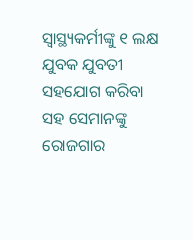ସ୍ୱାସ୍ଥ୍ୟକର୍ମୀଙ୍କୁ ୧ ଲକ୍ଷ ଯୁବକ ଯୁବତୀ ସହଯୋଗ କରିବା ସହ ସେମାନଙ୍କୁ ରୋଜଗାର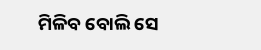ମିଳିବ ବୋଲି ସେ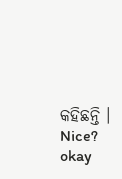କହିଛନ୍ତି ।
Nice?
okay